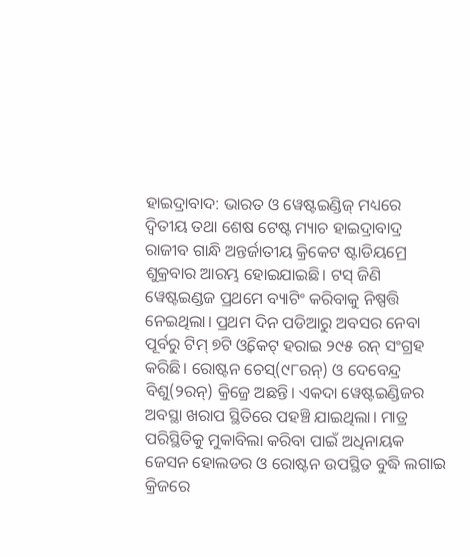ହାଇଦ୍ରାବାଦ: ଭାରତ ଓ ୱେଷ୍ଟଇଣ୍ଡିଜ୍ ମଧ୍ୟରେ ଦ୍ୱିତୀୟ ତଥା ଶେଷ ଟେଷ୍ଟ ମ୍ୟାଚ ହାଇଦ୍ରାବାଦ୍ର ରାଜୀବ ଗାନ୍ଧି ଅନ୍ତର୍ଜାତୀୟ କ୍ରିକେଟ ଷ୍ଟାଡିୟମ୍ରେ ଶୁକ୍ରବାର ଆରମ୍ଭ ହୋଇଯାଇଛି। ଟସ୍ ଜିଣି ୱେଷ୍ଟଇଣ୍ଡଜ ପ୍ରଥମେ ବ୍ୟାଟିଂ କରିବାକୁ ନିଷ୍ପତ୍ତି ନେଇଥିଲା। ପ୍ରଥମ ଦିନ ପଡିଆରୁ ଅବସର ନେବା ପୂର୍ବରୁ ଟିମ୍ ୭ଟି ଓ୍ଵିକେଟ୍ ହରାଇ ୨୯୫ ରନ୍ ସଂଗ୍ରହ କରିଛି। ରୋଷ୍ଟନ ଚେସ୍(୯୮ରନ୍) ଓ ଦେବେନ୍ଦ୍ର ବିଶୁ(୨ରନ୍) କ୍ରିଜ୍ରେ ଅଛନ୍ତି। ଏକଦା ୱେଷ୍ଟଇଣ୍ଡିଜର ଅବସ୍ଥା ଖରାପ ସ୍ଥିତିରେ ପହଞ୍ଚି ଯାଇଥିଲା। ମାତ୍ର ପରିସ୍ଥିତିକୁ ମୁକାବିଲା କରିବା ପାଇଁ ଅଧିନାୟକ ଜେସନ ହୋଲଡର ଓ ରୋଷ୍ଟନ ଉପସ୍ଥିତ ବୁଦ୍ଧି ଲଗାଇ କ୍ରିଜରେ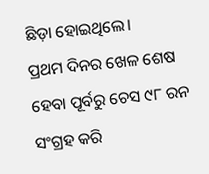ଛିଡ଼ା ହୋଇଥିଲେ।
ପ୍ରଥମ ଦିନର ଖେଳ ଶେଷ ହେବା ପୂର୍ବରୁ ଚେସ ୯୮ ରନ ସଂଗ୍ରହ କରି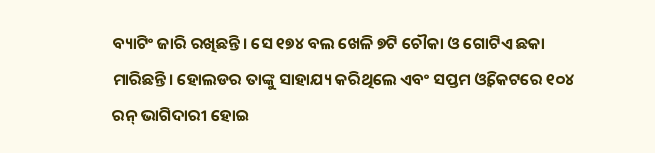ବ୍ୟାଟିଂ ଜାରି ରଖିଛନ୍ତି। ସେ ୧୭୪ ବଲ ଖେଳି ୭ଟି ଚୌକା ଓ ଗୋଟିଏ ଛକା ମାରିଛନ୍ତି। ହୋଲଡର ତାଙ୍କୁ ସାହାଯ୍ୟ କରିଥିଲେ ଏବଂ ସପ୍ତମ ଓ୍ଵିକେଟରେ ୧୦୪ ରନ୍ ଭାଗିଦାରୀ ହୋଇ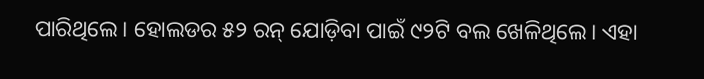ପାରିଥିଲେ। ହୋଲଡର ୫୨ ରନ୍ ଯୋଡ଼ିବା ପାଇଁ ୯୨ଟି ବଲ ଖେଳିଥିଲେ। ଏହା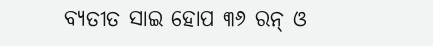ବ୍ୟତୀତ ସାଇ ହୋପ ୩୬ ରନ୍ ଓ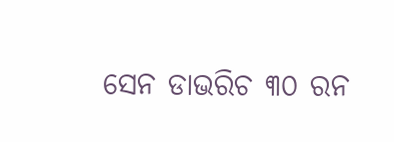ସେନ ଡାଭରିଚ ୩୦ ରନ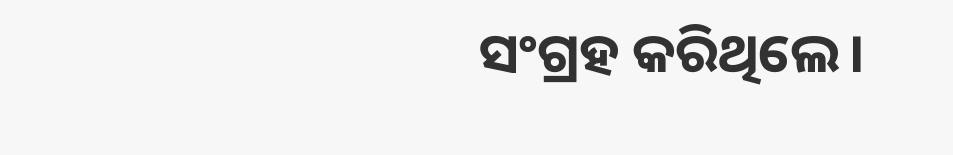ସଂଗ୍ରହ କରିଥିଲେ।